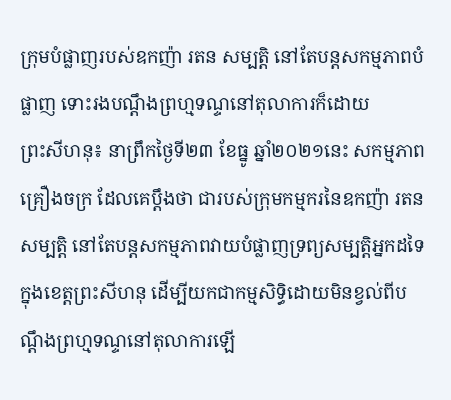ក្រុមបំផ្លាញរបស់ឧកញ៉ា រតន សម្បត្តិ នៅតែបន្តសកម្មភាពបំផ្លាញ ទោះរងបណ្តឹងព្រហ្មទណ្ទនៅតុលាការក៏ដោយ
ព្រះសីហនុ៖ នាព្រឹកថ្ងៃទី២៣ ខែធ្នូ ឆ្នាំ២០២១នេះ សកម្មភាពគ្រឿងចក្រ ដែលគេប្តឹងថា ជារបស់ក្រុមកម្មករនៃឧកញ៉ា រតន សម្បត្តិ នៅតែបន្តសកម្មភាពវាយបំផ្លាញទ្រព្យសម្បត្តិអ្នកដទៃ ក្នុងខេត្តព្រះសីហនុ ដើម្បីយកជាកម្មសិទ្ធិដោយមិនខ្វល់ពីបណ្តឹងព្រហ្មទណ្ទនៅតុលាការឡើ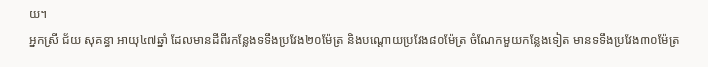យ។
អ្នកស្រី ជ័យ សុគន្ធា អាយុ៤៧ឆ្នាំ ដែលមានដីពីរកន្លែងទទឹងប្រវែង២០ម៉ែត្រ និងបណ្តោយប្រវែង៨០ម៉ែត្រ ចំណែកមួយកន្លែងទៀត មានទទឹងប្រវែង៣០ម៉ែត្រ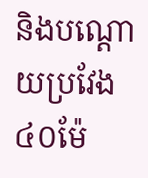និងបណ្តោយប្រវែង៤០ម៉ែ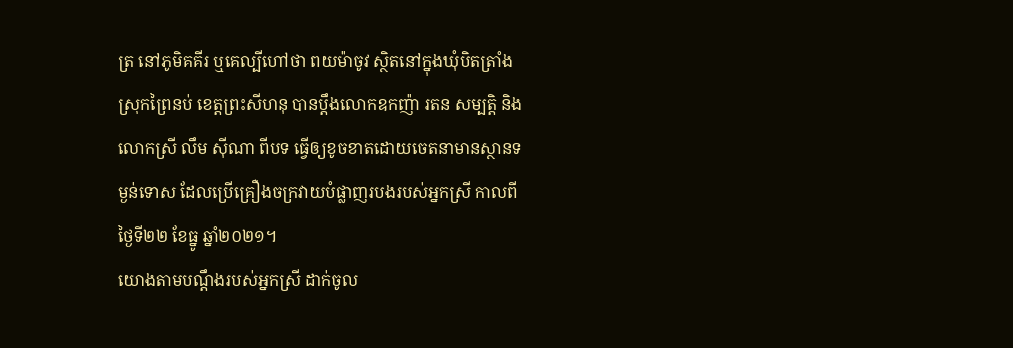ត្រ នៅភូមិគគីរ ឬគេល្បីហៅថា ពយម៉ាចូវ ស្ថិតនៅក្នុងឃុំបិតត្រាំង ស្រុកព្រៃនប់ ខេត្តព្រះសីហនុ បានប្តឹងលោកឧកញ៉ា រតន សម្បត្តិ និងលោកស្រី លឹម ស៊ីណា ពីបទ ធ្វើឲ្យខូចខាតដោយចេតនាមានស្ថានទម្ងន់ទោស ដែលប្រើគ្រឿងចក្រវាយបំផ្លាញរបងរបស់អ្នកស្រី កាលពីថ្ងៃទី២២ ខែធ្នូ ឆ្នាំ២០២១។
យោងតាមបណ្តឹងរបស់អ្នកស្រី ដាក់ចូល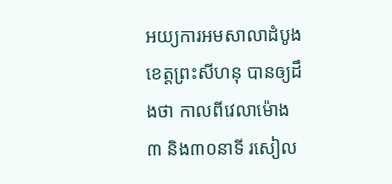អយ្យការអមសាលាដំបូងខេត្តព្រះសីហនុ បានឲ្យដឹងថា កាលពីវេលាម៉ោង៣ និង៣០នាទី រសៀល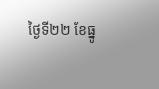ថ្ងៃទី២២ ខែធ្នូ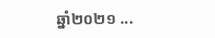ឆ្នាំ២០២១ ...